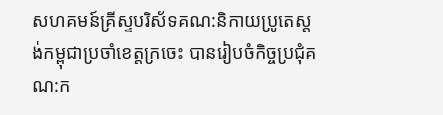សហគមន៍គ្រីស្ទបរិស័ទគណ:និកាយប្រូតេស្តង់កម្ពុជាប្រចាំខេត្តក្រចេះ បានរៀបចំកិច្ចប្រជុំគណ:ក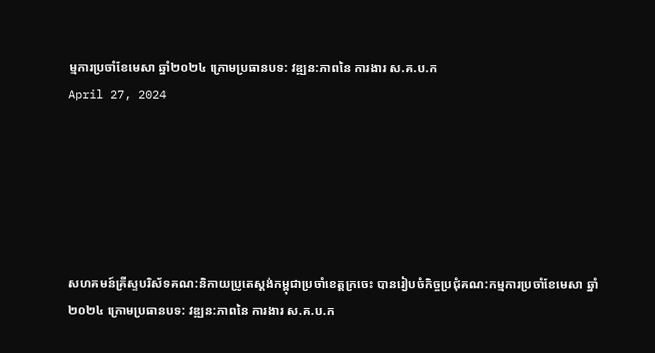ម្មការប្រចាំខែមេសា ឆ្នាំ២០២៤ ក្រោមប្រធានបទ: វឌ្ឍន:ភាពនៃ ការងារ ស.គ.ប.ក
April 27, 2024






សហគមន៍គ្រីស្ទបរិស័ទគណ:និកាយប្រូតេស្តង់កម្ពុជាប្រចាំខេត្តក្រចេះ បានរៀបចំកិច្ចប្រជុំគណ:កម្មការប្រចាំខែមេសា ឆ្នាំ២០២៤ ក្រោមប្រធានបទ: វឌ្ឍន:ភាពនៃ ការងារ ស.គ.ប.ក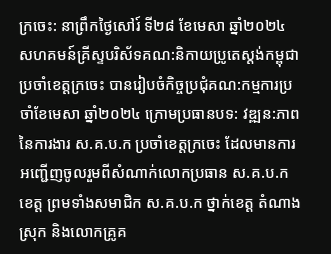ក្រចេះ: នាព្រឹកថ្ងៃសៅរ៍ ទី២៨ ខែមេសា ឆ្នាំ២០២៤ សហគមន៍គ្រីស្ទបរិស័ទគណ:និកាយប្រូតេស្តង់កម្ពុជាប្រចាំខេត្តក្រចេះ បានរៀបចំកិច្ចប្រជុំគណ:កម្មការប្រចាំខែមេសា ឆ្នាំ២០២៤ ក្រោមប្រធានបទ: វឌ្ឍន:ភាពនៃការងារ ស.គ.ប.ក ប្រចាំខេត្តក្រចេះ ដែលមានការអញ្ជើញចូលរួមពីសំណាក់លោកប្រធាន ស.គ.ប.ក ខេត្ត ព្រមទាំងសមាជិក ស.គ.ប.ក ថ្នាក់ខេត្ត តំណាងស្រុក និងលោកគ្រូគ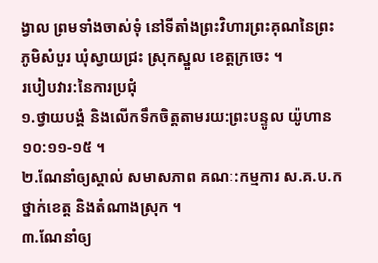ង្វាល ព្រមទាំងចាស់ទុំ នៅទីតាំងព្រះវិហារព្រះគុណនៃព្រះ ភូមិសំបួរ ឃុំស្វាយជ្រះ ស្រុកស្នួល ខេត្តក្រចេះ ។
របៀបវារ:នៃការប្រជុំ
១.ថ្វាយបង្គំ និងលើកទឹកចិត្តតាមរយ:ព្រះបន្ទូល យ៉ូហាន ១០:១១-១៥ ។
២.ណែនាំឲ្យស្គាល់ សមាសភាព គណៈ:កម្មការ ស.គ.ប.ក ថ្នាក់ខេត្ត និងតំណាងស្រុក ។
៣.ណែនាំឲ្យ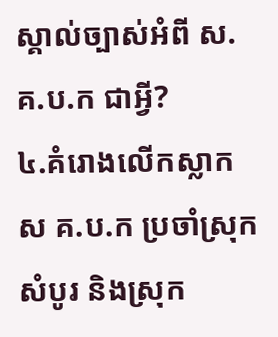ស្គាល់ច្បាស់អំពី ស.គ.ប.ក ជាអ្វី?
៤.គំរោងលើកស្លាក ស គ.ប.ក ប្រចាំស្រុកសំបូរ និងស្រុក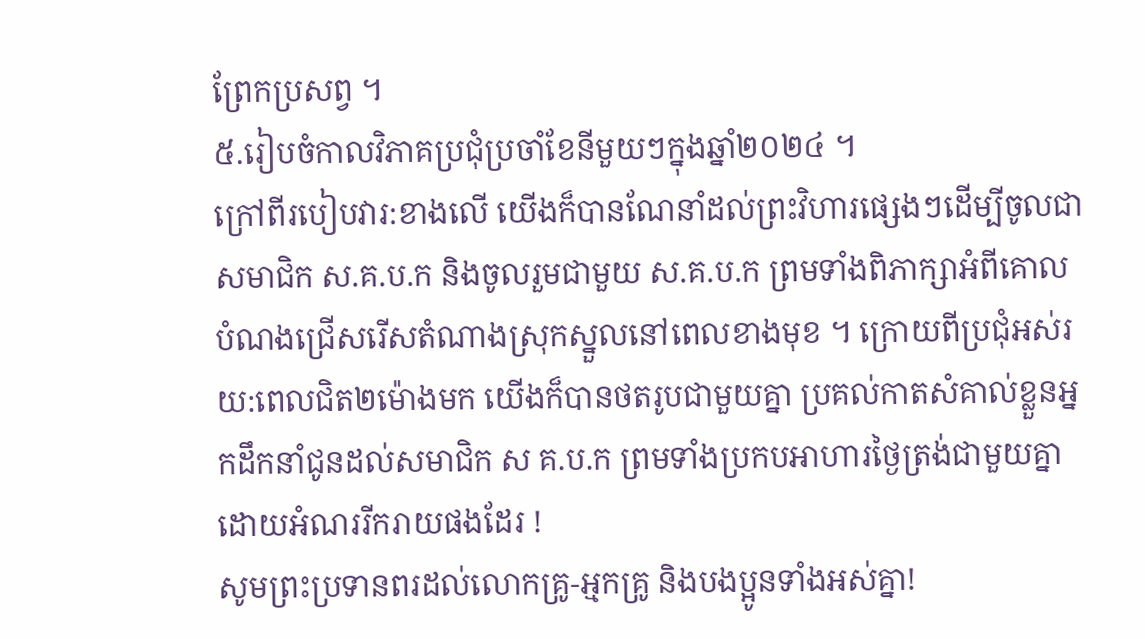ព្រែកប្រសព្វ ។
៥.រៀបចំកាលវិភាគប្រជុំប្រចាំខែនីមួយៗក្នុងឆ្នាំ២០២៤ ។
ក្រៅពីរបៀបវារ:ខាងលើ យើងក៏បានណែនាំដល់ព្រះវិហារផ្សេងៗដើម្បីចូលជាសមាជិក ស.គ.ប.ក និងចូលរួមជាមួយ ស.គ.ប.ក ព្រមទាំងពិភាក្សាអំពីគោលបំណងជ្រើសរើសតំណាងស្រុកស្នួលនៅពេលខាងមុខ ។ ក្រោយពីប្រជុំអស់រយ:ពេលជិត២ម៉ោងមក យើងក៏បានថតរូបជាមួយគ្នា ប្រគល់កាតសំគាល់ខ្លួនអ្នកដឹកនាំជូនដល់សមាជិក ស គ.ប.ក ព្រមទាំងប្រកបអាហារថ្ងៃត្រង់ជាមួយគ្នាដោយអំណររីករាយផងដែរ !
សូមព្រះប្រទានពរដល់លោកគ្រូ-អ្មកគ្រូ និងបងប្អូនទាំងអស់គ្នា!